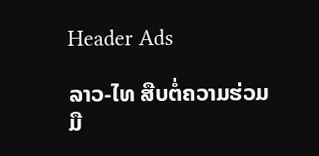Header Ads

ລາວ-ໄທ ສືບຕໍ່ຄວາມຮ່ວມມື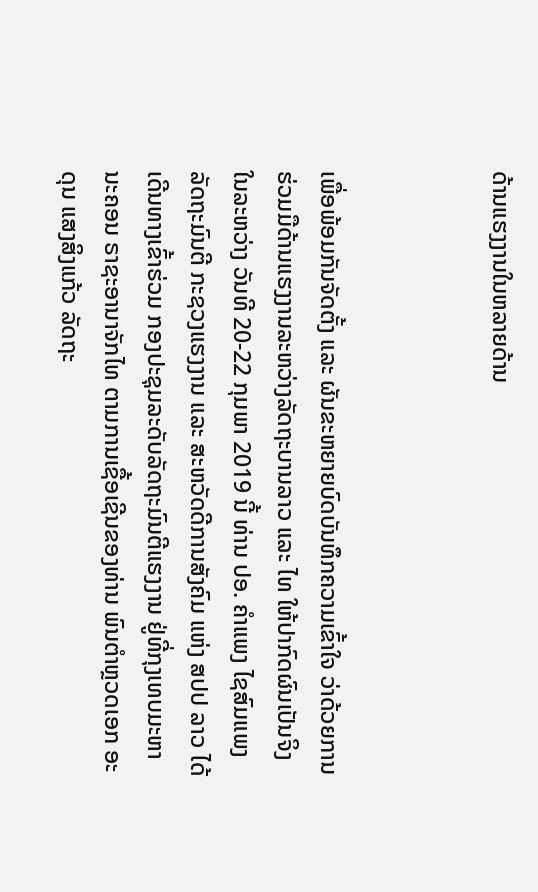ດ້ານແຮງງານໃນຫລາຍດ້ານ



ເພື່ອພ້ອມກັນຈັດຕັ້ງ ແລະ ຜັນຂະຫຍາຍບົດບັນທຶກຄວາມເຂົ້າໃຈ ວ່າດ້ວຍການຮ່ວມມືດ້ານແຮງງານລະຫວ່າງລັດຖະບານລາວ ແລະ ໄທ ໃຫ້ປາກົດຜົນເປັນຈິງ ໃນລະຫວ່າງ ວັນທີ 20-22 ກຸມພາ 2019 ນີ້ ທ່ານ ປອ. ຄໍາແພງ ໄຊສົມແພງ ລັດຖະມົນຕີ ກະຊວງແຮງງານ ແລະ ສະຫວັດດີການສັງຄົມ ແຫ່ງ ສປປ ລາວ ໄດ້ເດີນທາງເຂົ້າຮ່ວມ ກອງປະຊຸມລະດັບລັດຖະມົນຕີແຮງງານ ຢູ່ທີ່ກຸງເທບມະຫານະຄອນ ຣາຊະອານາຈັກໄທ ຕາມການເຊື້ອເຊີນຂອງທ່ານ ພົນຕຳຫຼວດເອກ ອະດຸນ ແສງສິງແກ້ວ ລັດຖະ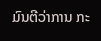ມົນຕີວ່າການ ກະ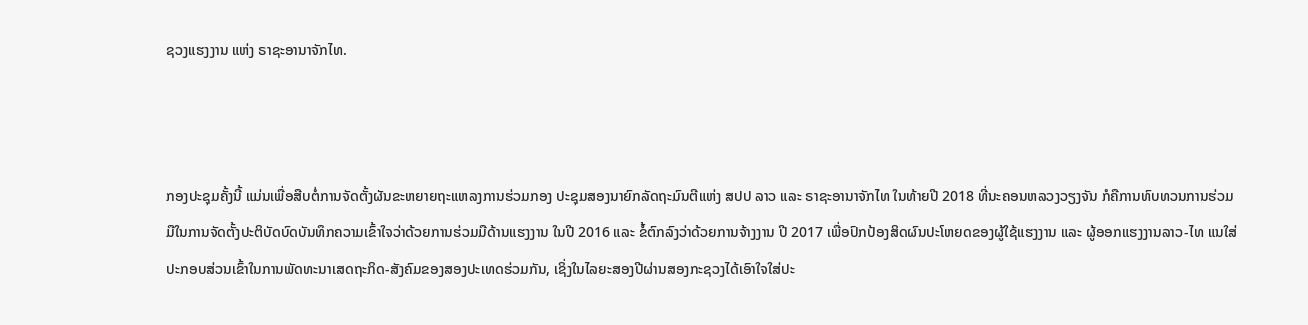ຊວງແຮງງານ ແຫ່ງ ຣາຊະອານາຈັກໄທ.



ກອງປະຊຸມຄັ້ງນີ້ ແມ່ນເພື່ອສືບຕໍ່ການຈັດຕັ້ງຜັນຂະຫຍາຍຖະແຫລງການຮ່ວມກອງ ປະຊຸມສອງນາຍົກລັດຖະມົນຕີແຫ່ງ ສປປ ລາວ ແລະ ຣາຊະອານາຈັກໄທ ໃນທ້າຍປີ 2018 ທີ່ນະຄອນຫລວງວຽງຈັນ ກໍຄືການທົບທວນການຮ່ວມມືໃນການຈັດຕັ້ງປະຕິບັດບົດບັນທຶກຄວາມເຂົ້າໃຈວ່າດ້ວຍການຮ່ວມມືດ້ານແຮງງານ ໃນປີ 2016 ແລະ ຂໍ້ຕົກລົງວ່າດ້ວຍການຈ້າງງານ ປີ 2017 ເພື່ອປົກປ້ອງສິດຜົນປະໂຫຍດຂອງຜູ້ໃຊ້ແຮງງານ ແລະ ຜູ້ອອກແຮງງານລາວ-ໄທ ແນໃສ່ປະກອບສ່ວນເຂົ້າໃນການພັດທະນາເສດຖະກິດ-ສັງຄົມຂອງສອງປະເທດຮ່ວມກັນ, ເຊິ່ງໃນໄລຍະສອງປີຜ່ານສອງກະຊວງໄດ້ເອົາໃຈໃສ່ປະ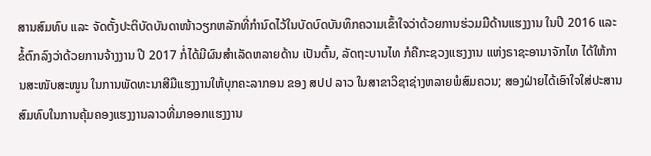ສານສົມທົບ ແລະ ຈັດຕັ້ງປະຕິບັດບັນດາໜ້າວຽກຫລັກທີ່ກຳນົດໄວ້ໃນບັດບົດບັນທຶກຄວາມເຂົ້າໃຈວ່າດ້ວຍການຮ່ວມມືດ້ານແຮງງານ ໃນປີ 2016 ແລະ ຂໍ້ຕົກລົງວ່າດ້ວຍການຈ້າງງານ ປີ 2017 ກໍ່ໄດ້ມີຜົນສຳເລັດຫລາຍດ້ານ ເປັນຕົ້ນ, ລັດຖະບານໄທ ກໍຄືກະຊວງແຮງງານ ແຫ່ງຣາຊະອານາຈັກໄທ ໄດ້ໃຫ້ການສະໜັບສະໜູນ ໃນການພັດທະນາສີມືແຮງງານໃຫ້ບຸກຄະລາກອນ ຂອງ ສປປ ລາວ ໃນສາຂາວິຊາຊ່າງຫລາຍພໍສົມຄວນ; ສອງຝ່າຍໄດ້ເອົາໃຈໃສ່ປະສານສົມທົບໃນການຄຸ້ມຄອງແຮງງານລາວທີ່ມາອອກແຮງງານ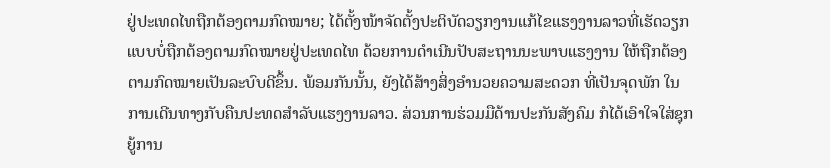ຢູ່ປະເທດໄທຖືກຕ້ອງຕາມກົດໝາຍ; ໄດ້ຕັ້ງໜ້າຈັດຕັ້ງປະຕິບັດວຽກງານແກ້ໄຂແຮງງານລາວທີ່ເຮັດວຽກແບບບໍ່ຖືກຕ້ອງຕາມກົດໝາຍຢູ່ປະເທດໄທ ດ້ວຍການດຳເນີນປັບສະຖານນະພາບແຮງງານ ໃຫ້ຖືກຕ້ອງຕາມກົດໝາຍເປັນລະບົບດີຂຶ້ນ. ພ້ອມກັນນັ້ນ, ຍັງໄດ້ສ້າງສິ່ງອຳນວຍຄວາມສະດວກ ທີ່ເປັນຈຸດພັກ ໃນການເດີນທາງກັບຄືນປະທດສຳລັບແຮງງານລາວ. ສ່ວນການຮ່ວມມືດ້ານປະກັນສັງຄົມ ກໍໄດ້ເອົາໃຈໃສ່ຊຸກຍູ້ການ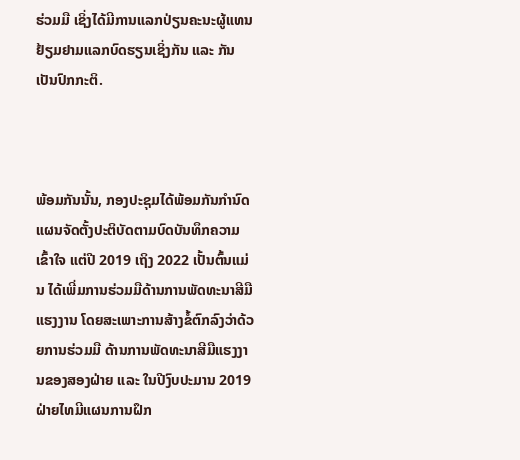ຮ່ວມມື ເຊິ່ງໄດ້ມີການແລກປ່ຽນຄະນະຜູ້ແທນຢ້ຽມຢາມແລກບົດຮຽນເຊິ່ງກັນ ແລະ ກັນ ເປັນປົກກະຕິ.



ພ້ອມກັນນັ້ນ, ກອງປະຊຸມໄດ້ພ້ອມກັນກຳນົດແຜນຈັດຕັ້ງປະຕິບັດຕາມບົດບັນທຶກຄວາມເຂົ້າໃຈ ແຕ່ປີ 2019 ເຖິງ 2022 ເປັ້ນຕົ້ນແມ່ນ ໄດ້ເພີ່ມການຮ່ວມມືດ້ານການພັດທະນາສີມືແຮງງານ ໂດຍສະເພາະການສ້າງຂໍ້ຕົກລົງວ່າດ້ວຍການຮ່ວມມື ດ້ານການພັດທະນາສີມືແຮງງານຂອງສອງຝ່າຍ ແລະ ໃນປີງົບປະມານ 2019 ຝ່າຍໄທມີແຜນການຝຶກ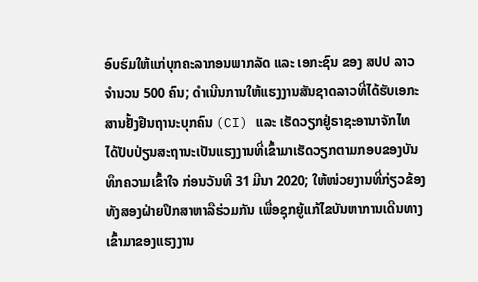ອົບຮົມໃຫ້ແກ່ບຸກຄະລາກອນພາກລັດ ແລະ ເອກະຊົນ ຂອງ ສປປ ລາວ ຈຳນວນ 500 ຄົນ; ດຳເນີນການໃຫ້ແຮງງານສັນຊາດລາວທີ່ໄດ້ຮັບເອກະສານຢັ້ງຢືນຖານະບຸກຄົນ (CI) ແລະ ເຮັດວຽກຢູ່ຣາຊະອານາຈັກໄທ ໄດ້ປັບປ່ຽນສະຖານະເປັນແຮງງານທີ່ເຂົ້າມາເຮັດວຽກຕາມກອບຂອງບັນທຶກຄວາມເຂົ້າໃຈ ກ່ອນວັນທີ 31 ມີນາ 2020; ໃຫ້ໜ່ວຍງານທີ່ກ່ຽວຂ້ອງທັງສອງຝ່າຍປຶກສາຫາລືຮ່ວມກັນ ເພື່ອຊຸກຍູ້ແກ້ໄຂບັນຫາການເດີນທາງເຂົ້າມາຂອງແຮງງານ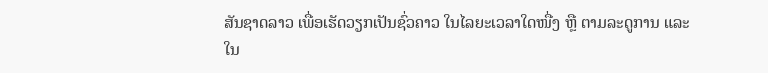ສັນຊາດລາວ ເພື່ອເຮັດວຽກເປັນຊົ່ວຄາວ ໃນໄລຍະເວລາໃດໜື່ງ ຫຼື ຕາມລະດູການ ແລະ ໃນ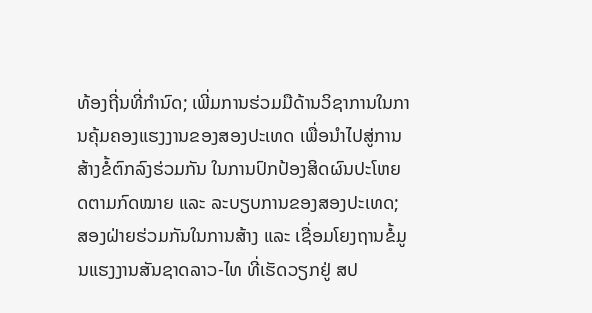ທ້ອງຖີ່ນທີ່ກຳນົດ; ເພີ່ມການຮ່ວມມືດ້ານວິຊາການໃນການຄຸ້ມຄອງແຮງງານຂອງສອງປະເທດ ເພື່ອນຳໄປສູ່ການສ້າງຂໍ້ຕົກລົງຮ່ວມກັນ ໃນການປົກປ້ອງສິດຜົນປະໂຫຍດຕາມກົດໝາຍ ແລະ ລະບຽບການຂອງສອງປະເທດ; ສອງຝ່າຍຮ່ວມກັນໃນການສ້າງ ແລະ ເຊື່ອມໂຍງຖານຂໍ້ມູນແຮງງານສັນຊາດລາວ-ໄທ ທີ່ເຮັດວຽກຢູ່ ສປ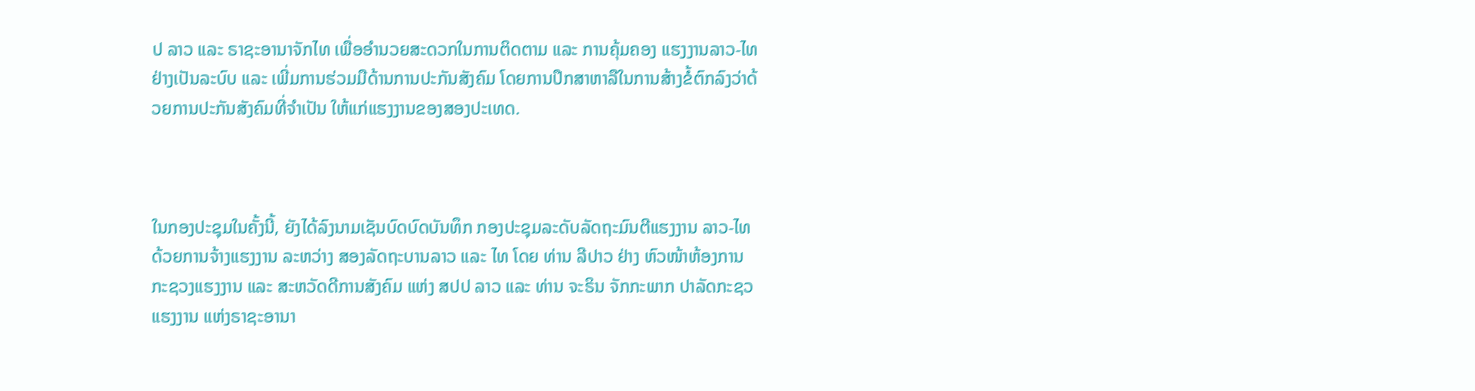ປ ລາວ ແລະ ຣາຊະອານາຈັກໄທ ເພື່ອອຳນວຍສະດວກໃນການຕິດຕາມ ແລະ ການຄຸ້ມຄອງ ແຮງງານລາວ-ໄທ ຢ່າງເປັນລະບົບ ແລະ ເພີ່ມການຮ່ວມມືດ້ານການປະກັນສັງຄົມ ໂດຍການປຶກສາຫາລືໃນການສ້າງຂໍ້ຕົກລົງວ່າດ້ວຍການປະກັນສັງຄົມທີ່ຈຳເປັນ ໃຫ້ແກ່ແຮງງານຂອງສອງປະເທດ.



ໃນກອງປະຊຸມໃນຄັ້ງນີ້, ຍັງໄດ້ລົງນາມເຊັນບົດບົດບັນທຶກ ກອງປະຊຸມລະດັບລັດຖະມົນຕີແຮງງານ ລາວ-ໄທ ດ້ວຍການຈ້າງແຮງງານ ລະຫວ່າງ ສອງລັດຖະບານລາວ ແລະ ໄທ ໂດຍ ທ່ານ ລີປາວ ຢ່າງ ຫົວໜ້າຫ້ອງການກະຊວງແຮງງານ ແລະ ສະຫວັດດີການສັງຄົມ ແຫ່ງ ສປປ ລາວ ແລະ ທ່ານ ຈະຣິນ ຈັກກະພາກ ປາລັດກະຊວແຮງງານ ແຫ່ງຣາຊະອານາ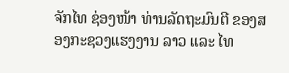ຈັກໄທ ຊ່ອງໜ້າ ທ່ານລັດຖະມົນຕີ ຂອງສອງກະຊວງແຮງງານ ລາວ ແລະ ໄທ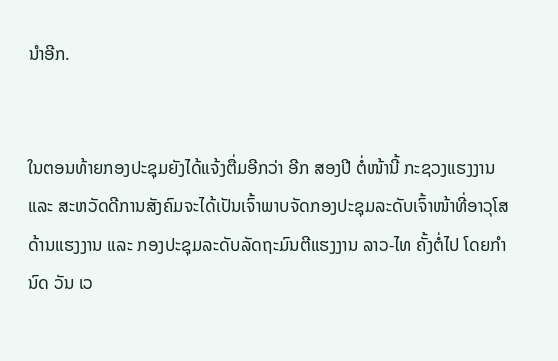ນຳອີກ.


ໃນຕອນທ້າຍກອງປະຊຸມຍັງໄດ້ແຈ້ງຕື່ມອີກວ່າ ອີກ ສອງປີ ຕໍ່ໜ້ານີ້ ກະຊວງແຮງງານ ແລະ ສະຫວັດດີການສັງຄົມຈະໄດ້ເປັນເຈົ້າພາບຈັດກອງປະຊຸມລະດັບເຈົ້າໜ້າທີ່ອາວຸໂສດ້ານແຮງງານ ແລະ ກອງປະຊຸມລະດັບລັດຖະມົນຕີແຮງງານ ລາວ-ໄທ ຄັ້ງຕໍ່ໄປ ໂດຍກໍານົດ ວັນ ເວ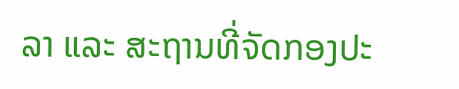ລາ ແລະ ສະຖານທີ່ຈັດກອງປະ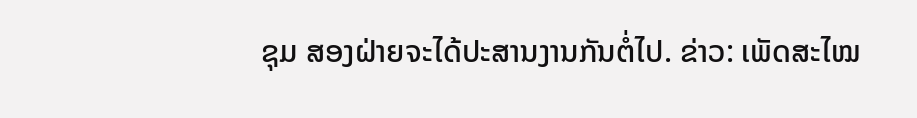ຊຸມ ສອງຝ່າຍຈະໄດ້ປະສານງານກັນຕໍ່ໄປ. ຂ່າວ: ເພັດສະໄໝ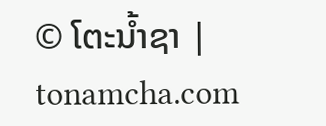© ໂຕະນໍ້າຊາ | tonamcha.com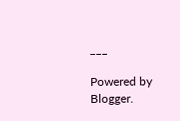___

Powered by Blogger.